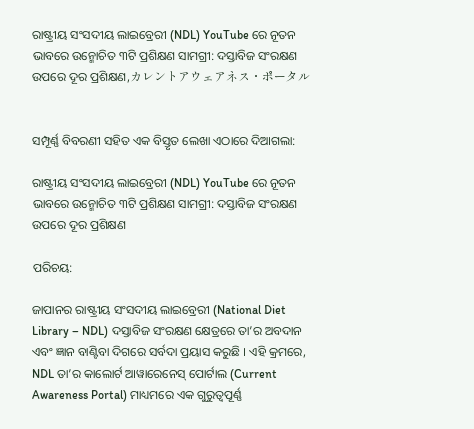ରାଷ୍ଟ୍ରୀୟ ସଂସଦୀୟ ଲାଇବ୍ରେରୀ (NDL) YouTube ରେ ନୂତନ ଭାବରେ ଉନ୍ମୋଚିତ ୩ଟି ପ୍ରଶିକ୍ଷଣ ସାମଗ୍ରୀ: ଦସ୍ତାବିଜ ସଂରକ୍ଷଣ ଉପରେ ଦୂର ପ୍ରଶିକ୍ଷଣ,カレントアウェアネス・ポータル


ସମ୍ପୂର୍ଣ୍ଣ ବିବରଣୀ ସହିତ ଏକ ବିସ୍ତୃତ ଲେଖା ଏଠାରେ ଦିଆଗଲା:

ରାଷ୍ଟ୍ରୀୟ ସଂସଦୀୟ ଲାଇବ୍ରେରୀ (NDL) YouTube ରେ ନୂତନ ଭାବରେ ଉନ୍ମୋଚିତ ୩ଟି ପ୍ରଶିକ୍ଷଣ ସାମଗ୍ରୀ: ଦସ୍ତାବିଜ ସଂରକ୍ଷଣ ଉପରେ ଦୂର ପ୍ରଶିକ୍ଷଣ

ପରିଚୟ:

ଜାପାନର ରାଷ୍ଟ୍ରୀୟ ସଂସଦୀୟ ଲାଇବ୍ରେରୀ (National Diet Library – NDL) ଦସ୍ତାବିଜ ସଂରକ୍ଷଣ କ୍ଷେତ୍ରରେ ତା’ର ଅବଦାନ ଏବଂ ଜ୍ଞାନ ବାଣ୍ଟିବା ଦିଗରେ ସର୍ବଦା ପ୍ରୟାସ କରୁଛି । ଏହି କ୍ରମରେ, NDL ତା’ର କାଲୋର୍ଟ ଆୱାରେନେସ୍ ପୋର୍ଟାଲ (Current Awareness Portal) ମାଧ୍ୟମରେ ଏକ ଗୁରୁତ୍ୱପୂର୍ଣ୍ଣ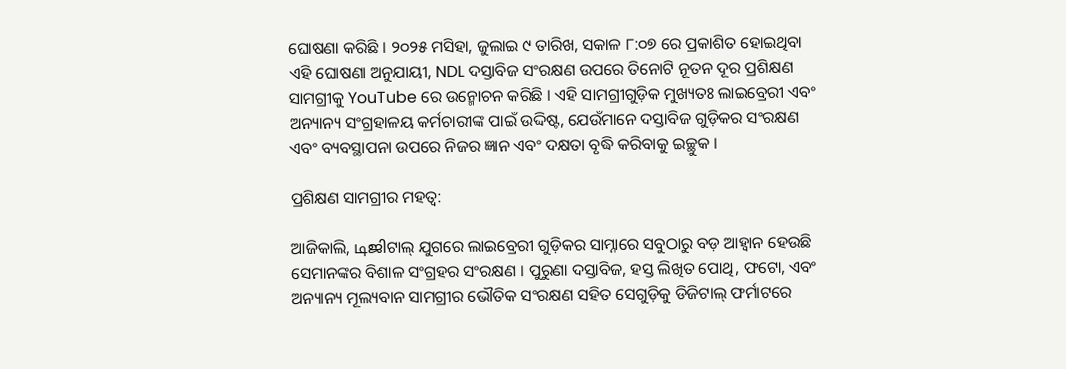ଘୋଷଣା କରିଛି । ୨୦୨୫ ମସିହା, ଜୁଲାଇ ୯ ତାରିଖ, ସକାଳ ୮:୦୭ ରେ ପ୍ରକାଶିତ ହୋଇଥିବା ଏହି ଘୋଷଣା ଅନୁଯାୟୀ, NDL ଦସ୍ତାବିଜ ସଂରକ୍ଷଣ ଉପରେ ତିନୋଟି ନୂତନ ଦୂର ପ୍ରଶିକ୍ଷଣ ସାମଗ୍ରୀକୁ YouTube ରେ ଉନ୍ମୋଚନ କରିଛି । ଏହି ସାମଗ୍ରୀଗୁଡ଼ିକ ମୁଖ୍ୟତଃ ଲାଇବ୍ରେରୀ ଏବଂ ଅନ୍ୟାନ୍ୟ ସଂଗ୍ରହାଳୟ କର୍ମଚାରୀଙ୍କ ପାଇଁ ଉଦ୍ଦିଷ୍ଟ, ଯେଉଁମାନେ ଦସ୍ତାବିଜ ଗୁଡ଼ିକର ସଂରକ୍ଷଣ ଏବଂ ବ୍ୟବସ୍ଥାପନା ଉପରେ ନିଜର ଜ୍ଞାନ ଏବଂ ଦକ୍ଷତା ବୃଦ୍ଧି କରିବାକୁ ଇଚ୍ଛୁକ ।

ପ୍ରଶିକ୍ଷଣ ସାମଗ୍ରୀର ମହତ୍ୱ:

ଆଜିକାଲି, டிജിଟାଲ୍ ଯୁଗରେ ଲାଇବ୍ରେରୀ ଗୁଡ଼ିକର ସାମ୍ନାରେ ସବୁଠାରୁ ବଡ଼ ଆହ୍ୱାନ ହେଉଛି ସେମାନଙ୍କର ବିଶାଳ ସଂଗ୍ରହର ସଂରକ୍ଷଣ । ପୁରୁଣା ଦସ୍ତାବିଜ, ହସ୍ତ ଲିଖିତ ପୋଥି, ଫଟୋ, ଏବଂ ଅନ୍ୟାନ୍ୟ ମୂଲ୍ୟବାନ ସାମଗ୍ରୀର ଭୌତିକ ସଂରକ୍ଷଣ ସହିତ ସେଗୁଡ଼ିକୁ ଡିଜିଟାଲ୍ ଫର୍ମାଟରେ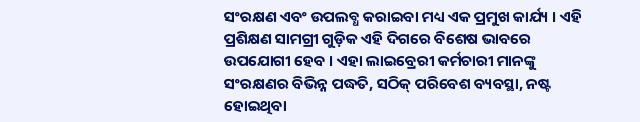ସଂରକ୍ଷଣ ଏବଂ ଉପଲବ୍ଧ କରାଇବା ମଧ୍ୟ ଏକ ପ୍ରମୁଖ କାର୍ଯ୍ୟ । ଏହି ପ୍ରଶିକ୍ଷଣ ସାମଗ୍ରୀ ଗୁଡ଼ିକ ଏହି ଦିଗରେ ବିଶେଷ ଭାବରେ ଉପଯୋଗୀ ହେବ । ଏହା ଲାଇବ୍ରେରୀ କର୍ମଚାରୀ ମାନଙ୍କୁ ସଂରକ୍ଷଣର ବିଭିନ୍ନ ପଦ୍ଧତି, ସଠିକ୍ ପରିବେଶ ବ୍ୟବସ୍ଥା, ନଷ୍ଟ ହୋଇଥିବା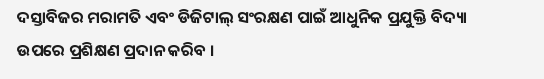ଦସ୍ତାବିଜର ମରାମତି ଏବଂ ଡିଜିଟାଲ୍ ସଂରକ୍ଷଣ ପାଇଁ ଆଧୁନିକ ପ୍ରଯୁକ୍ତି ବିଦ୍ୟା ଉପରେ ପ୍ରଶିକ୍ଷଣ ପ୍ରଦାନ କରିବ ।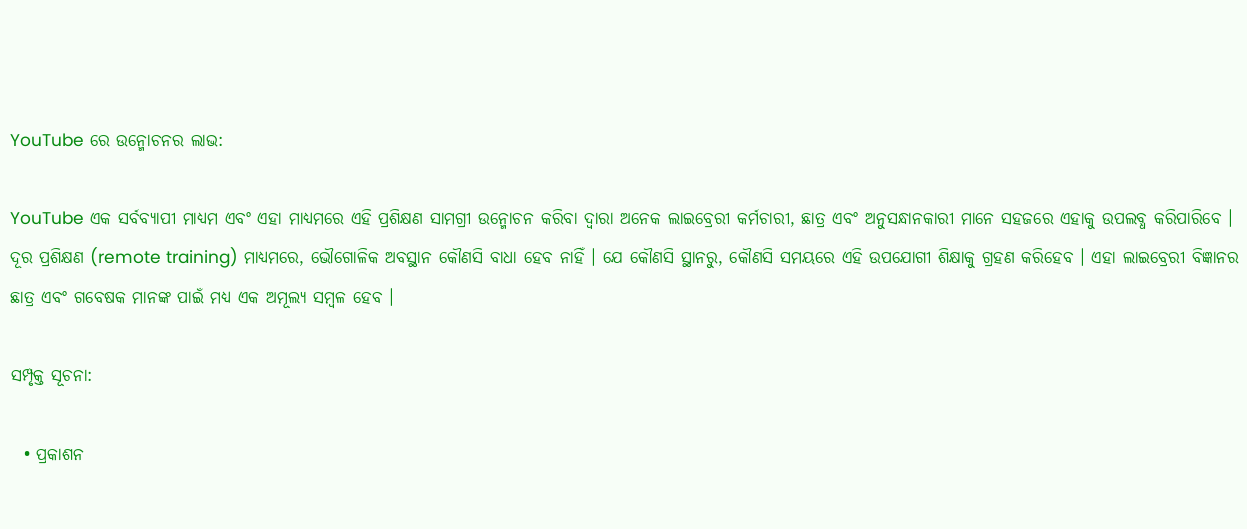YouTube ରେ ଉନ୍ମୋଚନର ଲାଭ:

YouTube ଏକ ସର୍ବବ୍ୟାପୀ ମାଧ୍ୟମ ଏବଂ ଏହା ମାଧ୍ୟମରେ ଏହି ପ୍ରଶିକ୍ଷଣ ସାମଗ୍ରୀ ଉନ୍ମୋଚନ କରିବା ଦ୍ୱାରା ଅନେକ ଲାଇବ୍ରେରୀ କର୍ମଚାରୀ, ଛାତ୍ର ଏବଂ ଅନୁସନ୍ଧାନକାରୀ ମାନେ ସହଜରେ ଏହାକୁ ଉପଲବ୍ଧ କରିପାରିବେ । ଦୂର ପ୍ରଶିକ୍ଷଣ (remote training) ମାଧ୍ୟମରେ, ଭୌଗୋଳିକ ଅବସ୍ଥାନ କୌଣସି ବାଧା ହେବ ନାହିଁ । ଯେ କୌଣସି ସ୍ଥାନରୁ, କୌଣସି ସମୟରେ ଏହି ଉପଯୋଗୀ ଶିକ୍ଷାକୁ ଗ୍ରହଣ କରିହେବ । ଏହା ଲାଇବ୍ରେରୀ ବିଜ୍ଞାନର ଛାତ୍ର ଏବଂ ଗବେଷକ ମାନଙ୍କ ପାଇଁ ମଧ୍ୟ ଏକ ଅମୂଲ୍ୟ ସମ୍ବଳ ହେବ ।

ସମ୍ପୃକ୍ତ ସୂଚନା:

  • ପ୍ରକାଶନ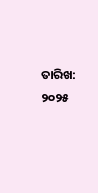ତାରିଖ: ୨୦୨୫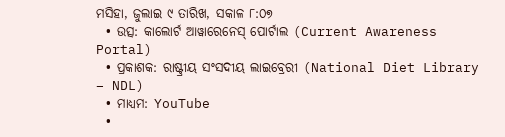ମସିହା, ଜୁଲାଇ ୯ ତାରିଖ, ସକାଳ ୮:୦୭
  • ଉତ୍ସ: କାଲୋର୍ଟ ଆୱାରେନେସ୍ ପୋର୍ଟାଲ (Current Awareness Portal)
  • ପ୍ରକାଶକ: ରାଷ୍ଟ୍ରୀୟ ସଂସଦୀୟ ଲାଇବ୍ରେରୀ (National Diet Library – NDL)
  • ମାଧ୍ୟମ: YouTube
  •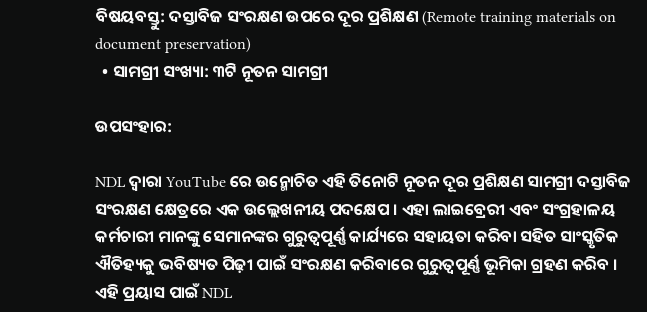ବିଷୟବସ୍ତୁ: ଦସ୍ତାବିଜ ସଂରକ୍ଷଣ ଉପରେ ଦୂର ପ୍ରଶିକ୍ଷଣ (Remote training materials on document preservation)
  • ସାମଗ୍ରୀ ସଂଖ୍ୟା: ୩ଟି ନୂତନ ସାମଗ୍ରୀ

ଉପସଂହାର:

NDL ଦ୍ୱାରା YouTube ରେ ଉନ୍ମୋଚିତ ଏହି ତିନୋଟି ନୂତନ ଦୂର ପ୍ରଶିକ୍ଷଣ ସାମଗ୍ରୀ ଦସ୍ତାବିଜ ସଂରକ୍ଷଣ କ୍ଷେତ୍ରରେ ଏକ ଉଲ୍ଲେଖନୀୟ ପଦକ୍ଷେପ । ଏହା ଲାଇବ୍ରେରୀ ଏବଂ ସଂଗ୍ରହାଳୟ କର୍ମଚାରୀ ମାନଙ୍କୁ ସେମାନଙ୍କର ଗୁରୁତ୍ୱପୂର୍ଣ୍ଣ କାର୍ଯ୍ୟରେ ସହାୟତା କରିବା ସହିତ ସାଂସ୍କୃତିକ ଐତିହ୍ୟକୁ ଭବିଷ୍ୟତ ପିଢ଼ୀ ପାଇଁ ସଂରକ୍ଷଣ କରିବାରେ ଗୁରୁତ୍ୱପୂର୍ଣ୍ଣ ଭୂମିକା ଗ୍ରହଣ କରିବ । ଏହି ପ୍ରୟାସ ପାଇଁ NDL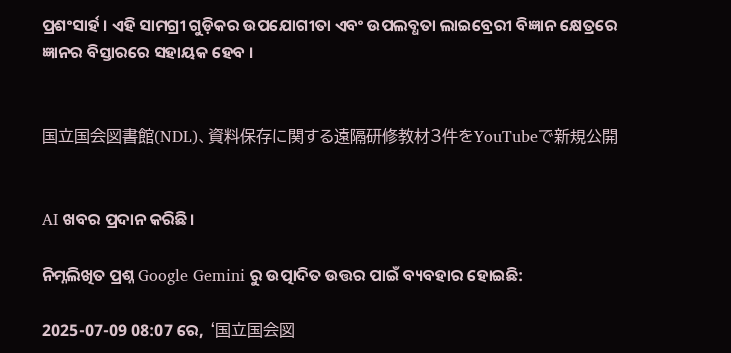ପ୍ରଶଂସାର୍ହ । ଏହି ସାମଗ୍ରୀ ଗୁଡ଼ିକର ଉପଯୋଗୀତା ଏବଂ ଉପଲବ୍ଧତା ଲାଇବ୍ରେରୀ ବିଜ୍ଞାନ କ୍ଷେତ୍ରରେ ଜ୍ଞାନର ବିସ୍ତାରରେ ସହାୟକ ହେବ ।


国立国会図書館(NDL)、資料保存に関する遠隔研修教材3件をYouTubeで新規公開


AI ଖବର ପ୍ରଦାନ କରିଛି।

ନିମ୍ନଲିଖିତ ପ୍ରଶ୍ନ Google Gemini ରୁ ଉତ୍ପାଦିତ ଉତ୍ତର ପାଇଁ ବ୍ୟବହାର ହୋଇଛି:

2025-07-09 08:07 ରେ, ‘国立国会図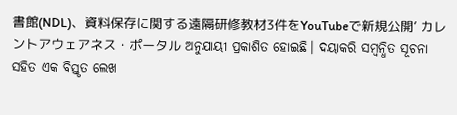書館(NDL)、資料保存に関する遠隔研修教材3件をYouTubeで新規公開’ カレントアウェアネス・ポータル ଅନୁଯାୟୀ ପ୍ରକାଶିତ ହୋଇଛି। ଦୟାକରି ସମ୍ବନ୍ଧିତ ସୂଚନା ସହିତ ଏକ ବିସ୍ତୃତ ଲେଖ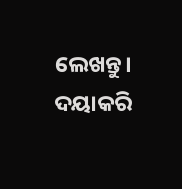ଲେଖନ୍ତୁ। ଦୟାକରି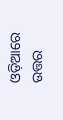ଓଡ଼ିଆରେ ଉତ୍ତର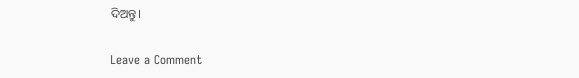ଦିଅନ୍ତୁ।

Leave a Comment